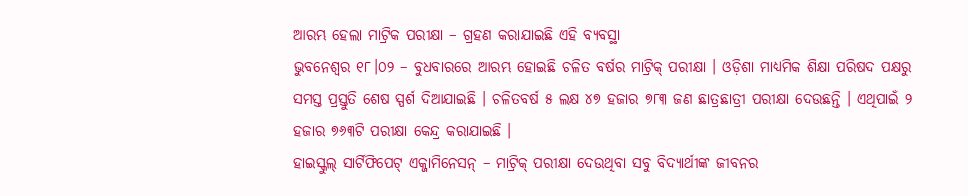ଆରମ୍ଭ ହେଲା ମାଟ୍ରିକ ପରୀକ୍ଷା – ଗ୍ରହଣ କରାଯାଇଛି ଏହି ବ୍ୟବସ୍ଥା
ଭୁବନେଶ୍ୱର ୧୮।୦୨ – ବୁଧବାରରେ ଆରମ୍ଭ ହୋଇଛି ଚଳିତ ବର୍ଷର ମାଟ୍ରିକ୍ ପରୀକ୍ଷା । ଓଡ଼ିଶା ମାଧ୍ୟମିକ ଶିକ୍ଷା ପରିଷଦ ପକ୍ଷରୁ ସମସ୍ତ ପ୍ରସ୍ତୁତି ଶେଷ ସ୍ପର୍ଶ ଦିଆଯାଇଛି । ଚଳିତବର୍ଷ ୫ ଲକ୍ଷ ୪୭ ହଜାର ୭୮୩ ଜଣ ଛାତ୍ରଛାତ୍ରୀ ପରୀକ୍ଷା ଦେଉଛନ୍ତି । ଏଥିପାଇଁ ୨ ହଜାର ୭୬୩ଟି ପରୀକ୍ଷା କେନ୍ଦ୍ର କରାଯାଇଛି ।
ହାଇସ୍କୁଲ୍ ସାର୍ଟିଫିପେଟ୍ ଏକ୍ଜାମିନେସନ୍ – ମାଟ୍ରିକ୍ ପରୀକ୍ଷା ଦେଉଥିବା ସବୁ ବିଦ୍ୟାର୍ଥୀଙ୍କ ଜୀବନର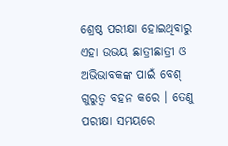ଶ୍ରେଷ୍ଠ ପରୀକ୍ଷା ହୋଇଥିବାରୁ ଏହା ଉଭୟ ଛାତ୍ରୀଛାତ୍ରୀ ଓ ଅଭିଭାବକଙ୍କ ପାଇଁ ବେଶ୍ ଗୁରୁତ୍ୱ ବହନ କରେ । ତେଣୁ ପରୀକ୍ଷା ସମୟରେ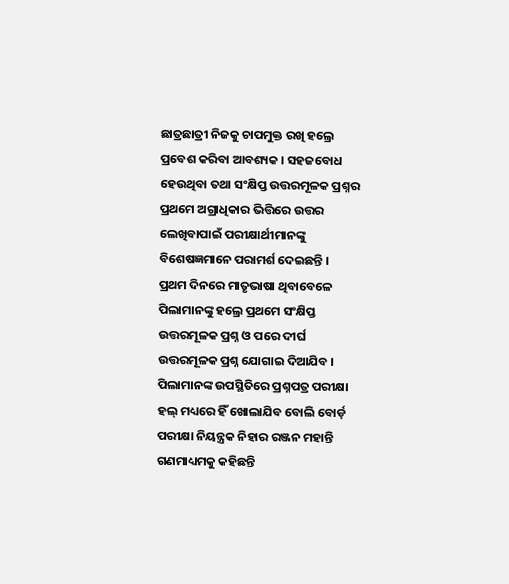ଛାତ୍ରଛାତ୍ରୀ ନିଜକୁ ଚାପମୁକ୍ତ ରଖି ହଲ୍ରେ ପ୍ରବେଶ କରିବା ଆବଶ୍ୟକ । ସହଜବୋଧ ହେଉଥିବା ତଥା ସଂକ୍ଷିପ୍ତ ଉତ୍ତରମୂଳକ ପ୍ରଶ୍ନର ପ୍ରଥମେ ଅଗ୍ରାଧିକାର ଭିତ୍ତିରେ ଉତ୍ତର ଲେଖିବାପାଇଁ ପରୀକ୍ଷାର୍ଥୀମାନଙ୍କୁ ବିଶେଷଜ୍ଞମାନେ ପରାମର୍ଶ ଦେଇଛନ୍ତି ।
ପ୍ରଥମ ଦିନରେ ମାତୃଭାଷା ଥିବାବେଳେ ପିଲାମାନଙ୍କୁ ହଲ୍ରେ ପ୍ରଥମେ ସଂକ୍ଷିପ୍ତ ଉତ୍ତରମୂଳକ ପ୍ରଶ୍ନ ଓ ପରେ ଦୀର୍ଘ ଉତ୍ତରମୂଳକ ପ୍ରଶ୍ନ ଯୋଗାଇ ଦିଆଯିବ । ପିଲାମାନଙ୍କ ଉପସ୍ଥିତିରେ ପ୍ରଶ୍ନପତ୍ର ପରୀକ୍ଷା ହଲ୍ ମଧ୍ୟରେ ହିଁ ଖୋଲାଯିବ ବୋଲି ବୋର୍ଡ଼ ପରୀକ୍ଷା ନିୟନ୍ତ୍ରକ ନିହାର ରଞ୍ଜନ ମହାନ୍ତି ଗଣମାଧ୍ୟମକୁ କହିଛନ୍ତି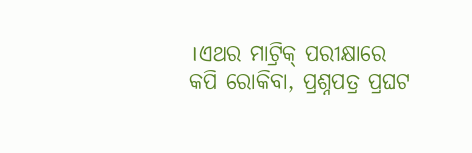।ଏଥର ମାଟ୍ରିକ୍ ପରୀକ୍ଷାରେ କପି ରୋକିବା, ପ୍ରଶ୍ନପତ୍ର ପ୍ରଘଟ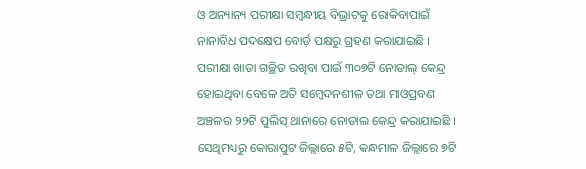ଓ ଅନ୍ୟାନ୍ୟ ପରୀକ୍ଷା ସମ୍ବନ୍ଧୀୟ ବିଭ୍ରାଟକୁ ରୋକିବାପାଇଁ ନାନାବିଧ ପଦକ୍ଷେପ ବୋର୍ଡ଼ ପକ୍ଷରୁ ଗ୍ରହଣ କରାଯାଇଛି ।
ପରୀକ୍ଷା ଖାତା ଗଚ୍ଛିତ ରଖିବା ପାଇଁ ୩୦୭ଟି ନୋଡାଲ୍ କେନ୍ଦ୍ର ହୋଇଥିବା ବେଳେ ଅତି ସମ୍ବେଦନଶୀଳ ତଥା ମାଓପ୍ରବଣ ଅଞ୍ଚଳର ୨୨ଟି ପୁଲିସ୍ ଥାନାରେ ନୋଡାଲ କେନ୍ଦ୍ର କରାଯାଇଛି । ସେଥିମଧ୍ୟରୁ କୋରାପୁଟ ଜିଲ୍ଲାରେ ୫ଟି, କନ୍ଧମାଳ ଜିଲ୍ଲାରେ ୭ଟି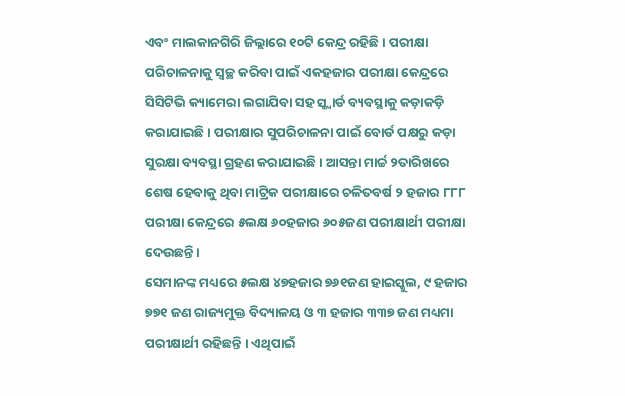ଏବଂ ମାଲକାନଗିରି ଜିଲ୍ଲାରେ ୧୦ଟି କେନ୍ଦ୍ର ରହିଛି । ପରୀକ୍ଷା ପରିଚାଳନାକୁ ସ୍ୱଚ୍ଛ କରିବା ପାଇଁ ଏକହଜାର ପରୀକ୍ଷା କେନ୍ଦ୍ରରେ ସିସିଟିଭି କ୍ୟାମେରା ଲଗାଯିବା ସହ ସ୍କ୍ୱାର୍ଡ ବ୍ୟବସ୍ଥାକୁ କଡ଼ାକଡ଼ି କରାଯାଇଛି । ପରୀକ୍ଷାର ସୁପରିଚାଳନା ପାଇଁ ବୋର୍ଡ ପକ୍ଷରୁ କଡ଼ା ସୁରକ୍ଷା ବ୍ୟବସ୍ଥା ଗ୍ରହଣ କରାଯାଇଛି । ଆସନ୍ତା ମାର୍ଚ୍ଚ ୨ତାରିଖରେ ଶେଷ ହେବାକୁ ଥିବା ମାଟ୍ରିକ ପରୀକ୍ଷାରେ ଚଳିତବର୍ଷ ୨ ହଜାର ୮୮୮ ପରୀକ୍ଷା କେନ୍ଦ୍ରରେ ୫ଲକ୍ଷ ୬୦ହଜାର ୬୦୫ଜଣ ପରୀକ୍ଷାର୍ଥୀ ପରୀକ୍ଷା ଦେଉଛନ୍ତି ।
ସେମାନଙ୍କ ମଧ୍ୟରେ ୫ଲକ୍ଷ ୪୭ହଜାର ୭୬୧ଜଣ ହାଇସ୍କୁଲ, ୯ ହଜାର ୭୭୧ ଜଣ ରାଜ୍ୟମୁକ୍ତ ବିଦ୍ୟାଳୟ ଓ ୩ ହଜାର ୩୩୭ ଜଣ ମଧ୍ୟମା ପରୀକ୍ଷାର୍ଥୀ ରହିଛନ୍ତି । ଏଥିପାଇଁ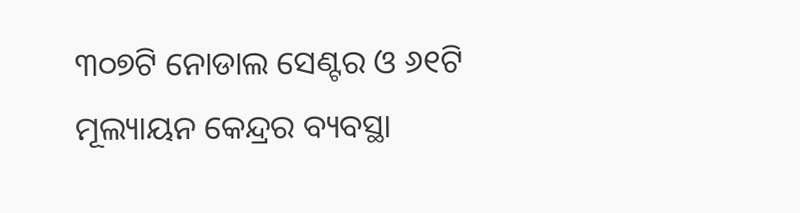୩୦୭ଟି ନୋଡାଲ ସେଣ୍ଟର ଓ ୬୧ଟି ମୂଲ୍ୟାୟନ କେନ୍ଦ୍ରର ବ୍ୟବସ୍ଥା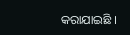କରାଯାଇଛି ।